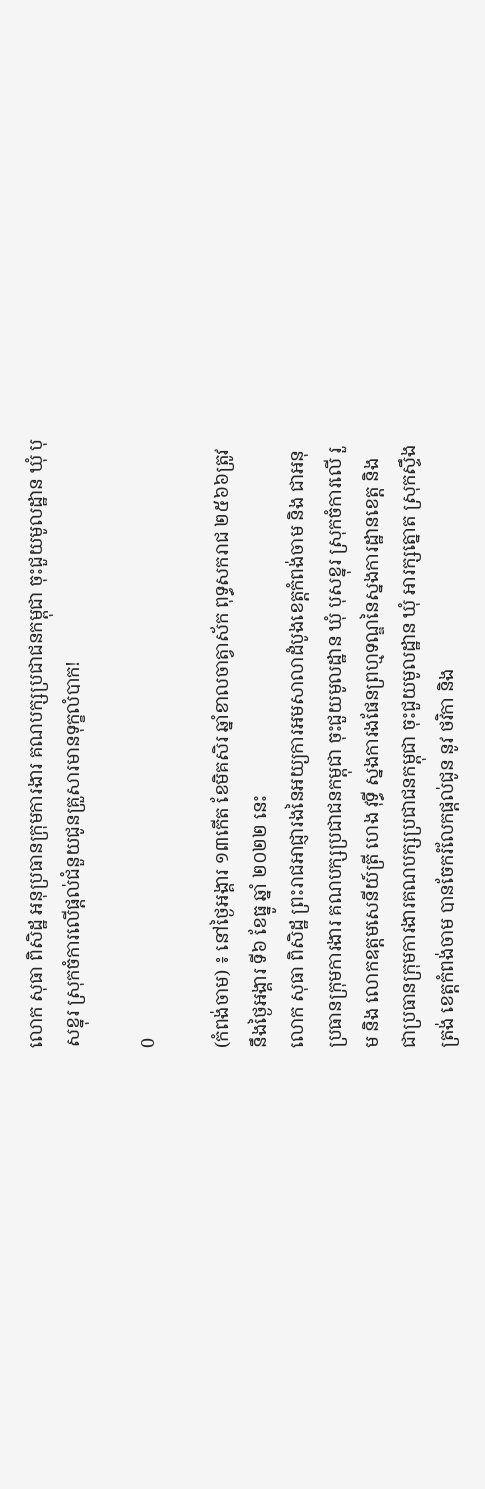លោក សុធា ពិសិដ្ឋ អនុប្រធានក្រុមការងារ គណបក្សប្រជាជនកម្ពុជា ចុះជួយមូលដ្ឋាន ឃុំ បុសខ្នុរ ស្រុកចំការលើផ្តល់ជំនួយជូនគ្រួសារមានទុក្ខលំបាក!

0

(កំពង់ចាម) ៖ នៅថ្ងៃអង្គារ ១៣កើត ខែមិគសិរ ឆ្នាំខាលចាត្វាស័ក ពុទ្ធសករាជ ២៥៦៦ត្រូវនឹងថ្ងៃអង្គារ ទី៦ ខែធ្នូ ឆ្នាំ ២០២២ នេះ
លោក សុធា ពិសិដ្ឋ ព្រះរាជអាជ្ញារងនៃអយ្យការអមសាលាដំបូងខេត្តកំពង់ចាម និង ជាអនុប្រធានក្រុមការងារ គណបក្សប្រជាជនកម្ពុជា ចុះជួយមូលដ្ឋាន ឃុំ បុសខ្នុរ ស្រុកចំការលើ រួម និង លោកឧត្តមសេនីយ៍ត្រី ហេង វុទ្ធី ស្នងការងផែនព្រហ្មទណ្ឌនៃស្នងការដ្ឋានខេត្ដ និង ជាប្រធានក្រុមការងារគណបក្សប្រជាជនកម្ពុជា ចុះជួយមូលដ្ឋាន ឃុំ អារក្សត្នោត ស្រុកស្ទឹងត្រង់ ខេត្តកំពង់ចាម បានចែករំលែកផ្តល់ជូន នូវ ថវិកា និង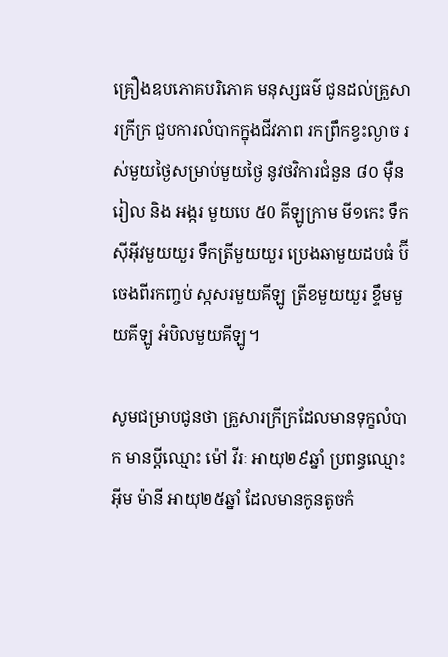គ្រឿងឧបភោគបរិភោគ មនុស្សធម៌ ជូនដល់គ្រួសារក្រីក្រ ជួបការលំបាកក្នុងជីវភាព រកព្រឹកខ្វះល្ងាច រស់មួយថ្ងៃសម្រាប់មួយថ្ងៃ នូវថវិការជំនួន ៨០ ម៉ឺនរៀល និង អង្ករ មួយបេ ៥0 គីឡូក្រាម មី១កេះ ទឹកស៊ីអ៊ីវមួយយួរ ទឹកត្រីមួយយួរ ប្រេងឆាមួយដបធំ ប៊ីចេងពីរកញ្ចប់ ស្កសរមួយគីឡូ ត្រីខមួយយួរ ខ្ទឹមមួយគីឡូ អំបិលមួយគីឡូ។

សូមជម្រាបជូនថា គ្រួសារក្រីក្រដែលមានទុក្ខលំបាក មានប្តីឈ្មោះ ម៉ៅ វីរៈ អាយុ២៩ឆ្នាំ ប្រពន្ធឈ្មោះ អុីម ម៉ានី អាយុ២៥ឆ្នាំ ដែលមានកូនតូចកំ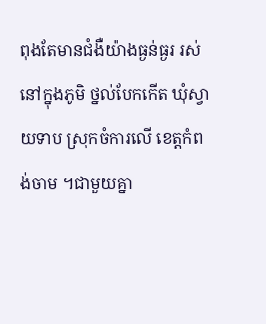ពុងតែមានជំងឺយ៉ាងធ្ងន់ធ្ងរ រស់នៅក្នុងភូមិ ថ្នល់បែកកើត ឃុំស្វាយទាប ស្រុកចំការលើ ខេត្តកំពង់ចាម ។ជាមួយគ្នា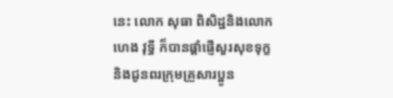នេះ លោក សុធា ពិសិដ្ឋនិងលោក ហេង វុទ្ធី ក៏បានផ្ដាំផ្ញើសួរសុខទុក្ខនិងជូនពរក្រុមគ្រួសារប្អូន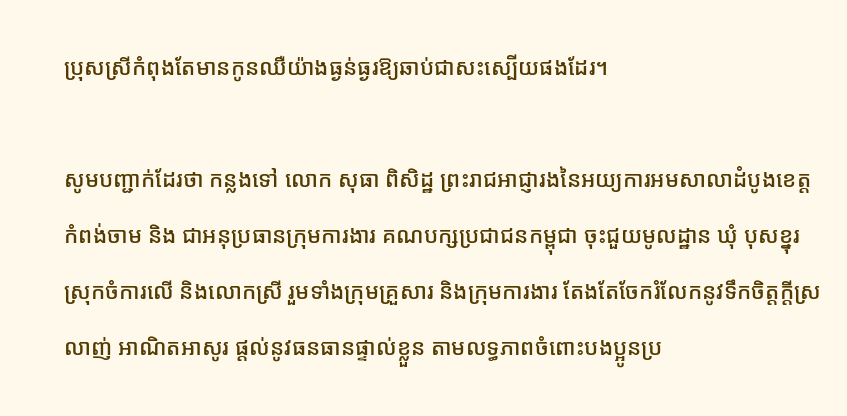ប្រុសស្រីកំពុងតែមានកូនឈឺយ៉ាងធ្ងន់ធ្ងរឱ្យឆាប់ជាសះស្បើយផងដែរ។

សូមបញ្ជាក់ដែរថា កន្លងទៅ លោក សុធា ពិសិដ្ឋ ព្រះរាជអាជ្ញារងនៃអយ្យការអមសាលាដំបូងខេត្តកំពង់ចាម និង ជាអនុប្រធានក្រុមការងារ គណបក្សប្រជាជនកម្ពុជា ចុះជួយមូលដ្ឋាន ឃុំ បុសខ្នុរ ស្រុកចំការលើ និងលោកស្រី រួមទាំងក្រុមគ្រួសារ និងក្រុមការងារ តែងតែចែករំលែកនូវទឹកចិត្តក្តីស្រលាញ់ អាណិតអាសូរ ផ្តល់នូវធនធានផ្ទាល់ខ្លួន តាមលទ្ធភាពចំពោះបងប្អូនប្រ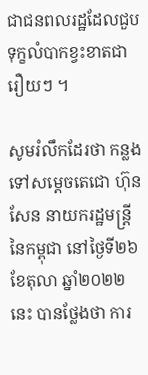ជាជនពលរដ្ឋដែលជួប ទុក្ខលំបាកខ្វះខាតជារឿយៗ ។

សូមរំលឹកដែរថា កន្លងទៅសម្តេចតេជោ ហ៊ុន សែន នាយករដ្ឋមន្ត្រីនៃកម្ពុជា នៅថ្ងៃទី២៦ ខែតុលា ឆ្នាំ២០២២នេះ បានថ្លែងថា ការ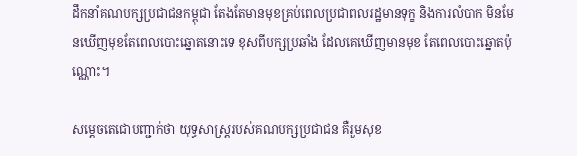ដឹកនាំគណបក្សប្រជាជនកម្ពុជា តែងតែមានមុខគ្រប់ពេលប្រជាពលរដ្ឋមានទុក្ខ និងការលំបាក មិនមែនឃើញមុខតែពេលបោះឆ្នោតនោះទេ ខុសពីបក្សប្រឆាំង ដែលគេឃើញមានមុខ តែពេលបោះឆ្នោតប៉ុណ្ណោះ។

សម្តេចតេជោបញ្ជាក់ថា យុទ្ធសាស្ត្ររបស់គណបក្សប្រជាជន គឺរួមសុខ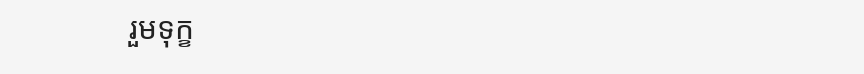រួមទុក្ខ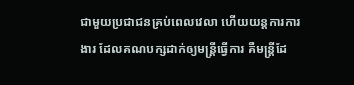ជាមួយប្រជាជនគ្រប់ពេលវេលា ហើយយន្តការការងារ ដែលគណបក្សដាក់ឲ្យមន្ត្រីធ្វើការ គឺមន្ត្រីដែ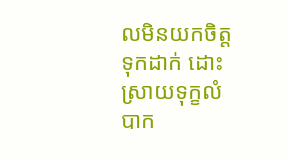លមិនយកចិត្តទុកដាក់ ដោះស្រាយទុក្ខលំបាក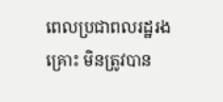ពេលប្រជាពលរដ្ឋរងគ្រោះ មិនត្រូវបាន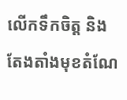លើកទឹកចិត្ត និងតែងតាំងមុខតំណែ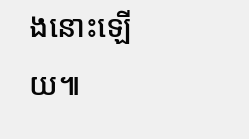ងនោះឡើយ៕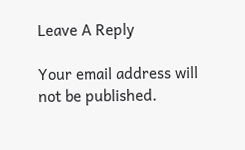Leave A Reply

Your email address will not be published.